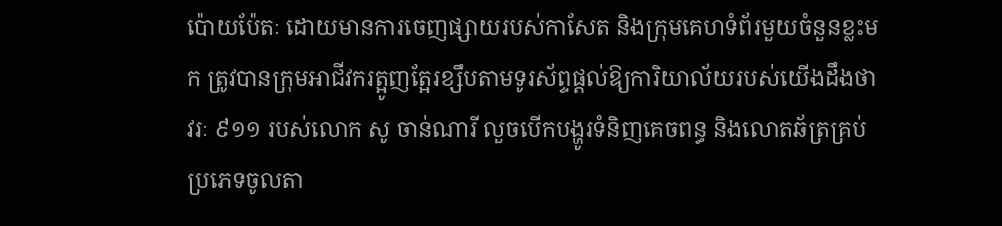ប៉ោយប៉ែតៈ ដោយមានការចេញផ្សាយរបស់កាសែត និងក្រុមគេហទំព័រមួយចំនួនខ្លះមក ត្រូវបានក្រុមអាជីវករត្អូញត្អែរខ្សឹបតាមទូរស័ព្ទផ្តល់ឱ្យការិយាល័យរបស់យើងដឹងថា វរៈ ៩១១ របស់លោក សូ ចាន់ណារី លួចបើកបង្ហូរទំនិញគេចពន្ធ និងលោតឆ័ត្រគ្រប់ប្រភេទចូលតា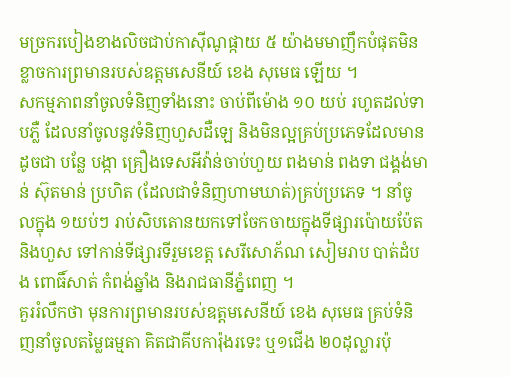មច្រករបៀងខាងលិចជាប់កាស៊ីណូផ្កាយ ៥ យ៉ាងមមាញឹកបំផុតមិនខ្លាចការព្រមានរបស់ឧត្តមសេនីយ៍ ខេង សុមេធ ឡើយ ។
សកម្មភាពនាំចូលទំនិញទាំងនោះ ចាប់ពីម៉ោង ១០ យប់ រហូតដល់ទាបភ្លឺ ដែលនាំចូលនូវទំនិញហួសដឺឡេ និងមិនល្អគ្រប់ប្រភេទដែលមានដូចជា បន្លែ បង្កា គ្រឿងទេសអីវ៉ាន់ចាប់ហួយ ពងមាន់ ពងទា ជង្គង់មាន់ ស៊ុតមាន់ ប្រហិត (ដែលជាទំនិញហាមឃាត់)គ្រប់ប្រភេទ ។ នាំចូលក្នុង ១យប់ៗ រាប់សិបតោនយកទៅចែកចាយក្នុងទីផ្សារប៉ោយប៉ែត និងហួស ទៅកាន់ទីផ្សារទីរួមខេត្ត សេរីសោភ័ណ សៀមរាប បាត់ដំបង ពោធិ៍សាត់ កំពង់ឆ្នាំង និងរាជធានីភ្នំពេញ ។
គួររំលឹកថា មុនការព្រមានរបស់ឧត្តមសេនីយ៍ ខេង សុមេធ គ្រប់ទំនិញនាំចូលតម្លៃធម្មតា គិតជាគីបការ៉ុងរទេះ ឬ១ជើង ២០ដុល្លារប៉ុ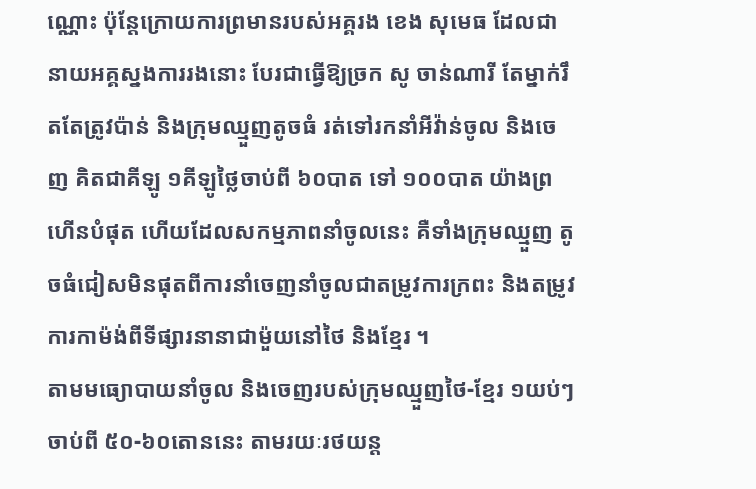ណ្ណោះ ប៉ុន្តែក្រោយការព្រមានរបស់អគ្គរង ខេង សុមេធ ដែលជានាយអគ្គស្នងការរងនោះ បែរជាធ្វើឱ្យច្រក សូ ចាន់ណារី តែម្នាក់រឹតតែត្រូវប៉ាន់ និងក្រុមឈ្មួញតូចធំ រត់ទៅរកនាំអីវ៉ាន់ចូល និងចេញ គិតជាគីឡូ ១គីឡូថ្លៃចាប់ពី ៦០បាត ទៅ ១០០បាត យ៉ាងព្រហើនបំផុត ហើយដែលសកម្មភាពនាំចូលនេះ គឺទាំងក្រុមឈ្មួញ តូចធំជៀសមិនផុតពីការនាំចេញនាំចូលជាតម្រូវការក្រពះ និងតម្រូវការកាម៉ង់ពីទីផ្សារនានាជាម៉ួយនៅថៃ និងខ្មែរ ។
តាមមធ្យោបាយនាំចូល និងចេញរបស់ក្រុមឈ្មួញថៃ-ខ្មែរ ១យប់ៗចាប់ពី ៥០-៦០តោននេះ តាមរយៈរថយន្ត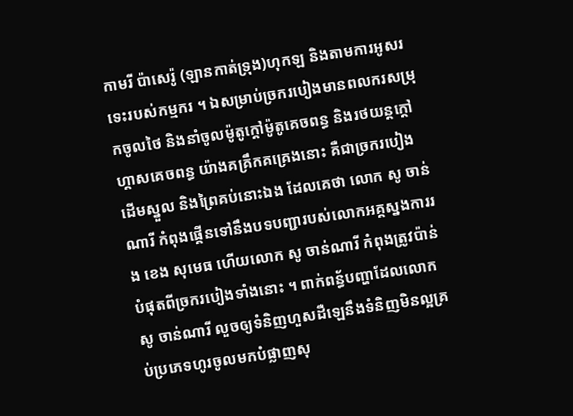កាមរី ប៉ាសេរ៉ូ (ឡានកាត់ទ្រុង)ហុកឡ និងតាមការអូសរទេះរបស់កម្មករ ។ ឯសម្រាប់ច្រករបៀងមានពលករសម្រុកចូលថៃ និងនាំចូលម៉ូតូក្តៅម៉ូតូគេចពន្ធ និងរថយន្តក្តៅ ហ្គាសគេចពន្ធ យ៉ាងគគ្រឹកគគ្រេងនោះ គឺជាច្រករបៀងដើមស្នួល និងព្រៃគប់នោះឯង ដែលគេថា លោក សូ ចាន់ណារី កំពុងផ្គើនទៅនឹងបទបញ្ជារបស់លោកអគ្គស្នងការរង ខេង សុមេធ ហើយលោក សូ ចាន់ណារី កំពុងត្រូវប៉ាន់បំផុតពីច្រករបៀងទាំងនោះ ។ ពាក់ពន្ធ័បញ្ហាដែលលោក សូ ចាន់ណារី លួចឲ្យទំនិញហួសដឺឡេនឹងទំនិញមិនល្អគ្រប់ប្រភេទហូរចូលមកបំផ្លាញសុ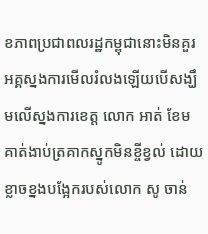ខភាពប្រជាពលរដ្ឋកម្ពុជានោះមិនគួរអគ្គស្នងការមើលរំលងឡើយបើសង្ឃឹមលើស្នងការខេត្ត លោក អាត់ ខែម គាត់ងាប់ត្រគាកស្នូកមិនខ្ចីខ្វល់ ដោយខ្លាចខ្នងបង្អែករបស់លោក សូ ចាន់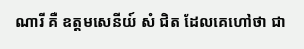ណារី គឺ ឧត្តមសេនីយ៍ សំ ជិត ដែលគេហៅថា ជា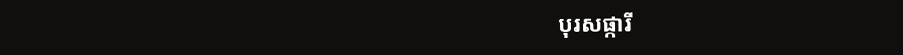បុរសផ្ការី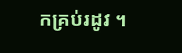កគ្រប់រដូវ ។